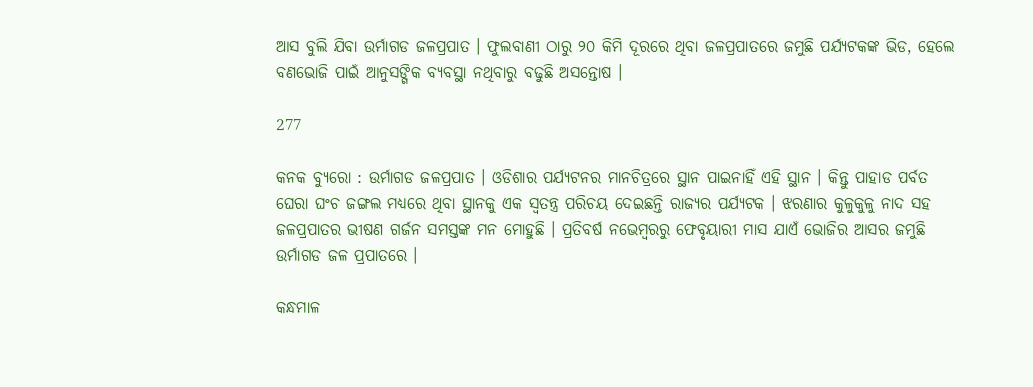ଆସ ବୁଲି ଯିବା ଉର୍ମାଗଡ ଜଳପ୍ରପାତ । ଫୁଲବାଣୀ ଠାରୁ ୨୦ କିମି ଦୂରରେ ଥିବା ଜଳପ୍ରପାତରେ ଜମୁଛି ପର୍ଯ୍ୟଟକଙ୍କ ଭିଡ, ହେଲେ ବଣଭୋଜି ପାଇଁ ଆନୁସଙ୍ଗିକ ବ୍ୟବସ୍ଥା ନଥିବାରୁ ବଢୁଛି ଅସନ୍ତୋଷ ।

277

କନକ ବ୍ୟୁରୋ : ଉର୍ମାଗଡ ଜଳପ୍ରପାତ । ଓଡିଶାର ପର୍ଯ୍ୟଟନର ମାନଚିତ୍ରରେ ସ୍ଥାନ ପାଇନାହିଁ ଏହି ସ୍ଥାନ । କିନ୍ତୁ ପାହାଡ ପର୍ବତ ଘେରା ଘଂଚ ଜଙ୍ଗଲ ମଧ୍ୟରେ ଥିବା ସ୍ଥାନକୁ ଏକ ସ୍ୱତନ୍ତ୍ର ପରିଚୟ ଦେଇଛନ୍ତି ରାଜ୍ୟର ପର୍ଯ୍ୟଟକ । ଝରଣାର କୁଳୁକୁଳୁ ନାଦ ସହ ଜଳପ୍ରପାତର ଭୀଷଣ ଗର୍ଜନ ସମସ୍ତଙ୍କ ମନ ମୋହୁଛି । ପ୍ରତିବର୍ଷ ନଭେମ୍ବରରୁ ଫେବୃୟାରୀ ମାସ ଯାଏଁ ଭୋଜିର ଆସର ଜମୁଛି ଉର୍ମାଗଡ ଜଳ ପ୍ରପାତରେ ।

କନ୍ଧମାଳ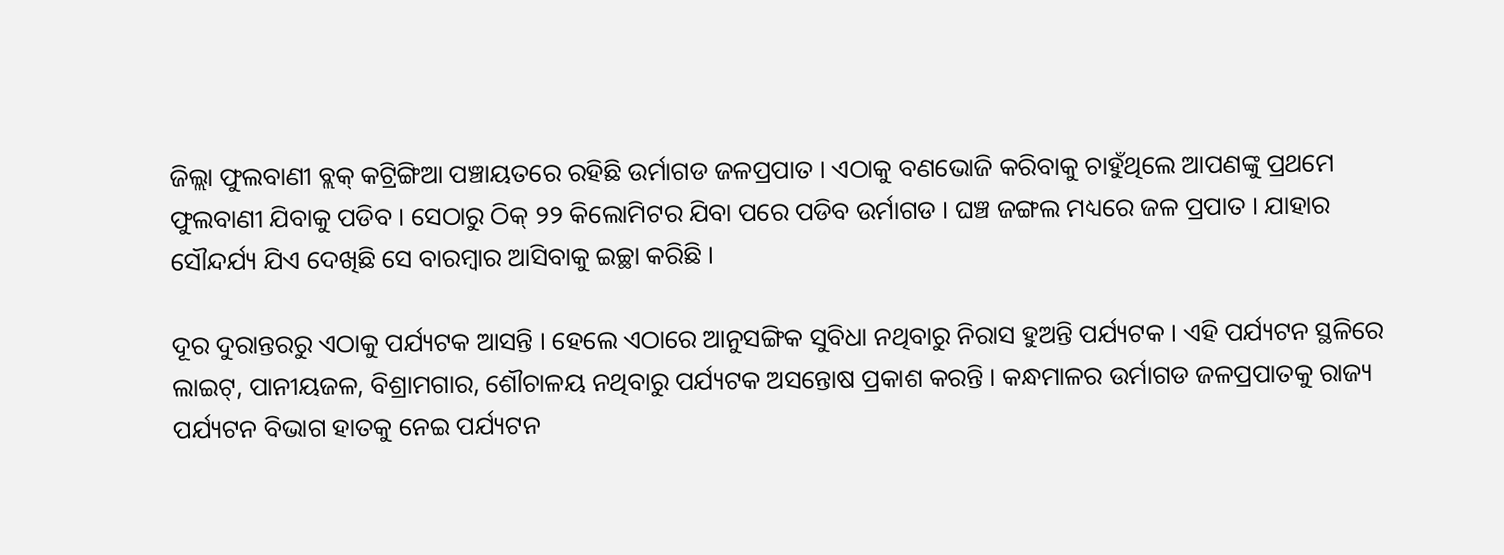ଜିଲ୍ଲା ଫୁଲବାଣୀ ବ୍ଲକ୍ କଟ୍ରିଙ୍ଗିଆ ପଞ୍ଚାୟତରେ ରହିଛି ଉର୍ମାଗଡ ଜଳପ୍ରପାତ । ଏଠାକୁ ବଣଭୋଜି କରିବାକୁ ଚାହୁଁଥିଲେ ଆପଣଙ୍କୁ ପ୍ରଥମେ ଫୁଲବାଣୀ ଯିବାକୁ ପଡିବ । ସେଠାରୁ ଠିକ୍ ୨୨ କିଲୋମିଟର ଯିବା ପରେ ପଡିବ ଉର୍ମାଗଡ । ଘଞ୍ଚ ଜଙ୍ଗଲ ମଧ୍ୟରେ ଜଳ ପ୍ରପାତ । ଯାହାର ସୌନ୍ଦର୍ଯ୍ୟ ଯିଏ ଦେଖିଛି ସେ ବାରମ୍ବାର ଆସିବାକୁ ଇଚ୍ଛା କରିଛି ।

ଦୂର ଦୁରାନ୍ତରରୁ ଏଠାକୁ ପର୍ଯ୍ୟଟକ ଆସନ୍ତି । ହେଲେ ଏଠାରେ ଆନୁସଙ୍ଗିକ ସୁବିଧା ନଥିବାରୁ ନିରାସ ହୁଅନ୍ତି ପର୍ଯ୍ୟଟକ । ଏହି ପର୍ଯ୍ୟଟନ ସ୍ଥଳିରେ ଲାଇଟ୍, ପାନୀୟଜଳ, ବିଶ୍ରାମଗାର, ଶୌଚାଳୟ ନଥିବାରୁ ପର୍ଯ୍ୟଟକ ଅସନ୍ତୋଷ ପ୍ରକାଶ କରନ୍ତି । କନ୍ଧମାଳର ଉର୍ମାଗଡ ଜଳପ୍ରପାତକୁ ରାଜ୍ୟ ପର୍ଯ୍ୟଟନ ବିଭାଗ ହାତକୁ ନେଇ ପର୍ଯ୍ୟଟନ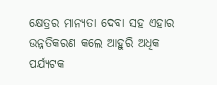କ୍ଷେତ୍ରର ମାନ୍ୟତା ଦେବା ସହ ଏହାର ଉନ୍ନତିକରଣ କଲେ ଆହୁରି ଅଧିକ ପର୍ଯ୍ୟଟକ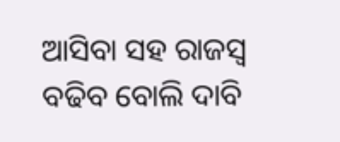ଆସିବା ସହ ରାଜସ୍ୱ ବଢିବ ବୋଲି ଦାବି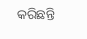କରିଛନ୍ତି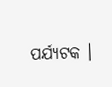ପର୍ଯ୍ୟଟକ ।